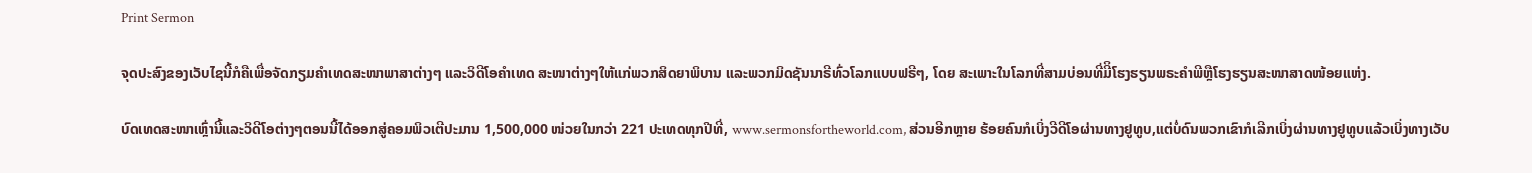Print Sermon

ຈຸດປະສົງຂອງເວັບໄຊນີ້ກໍຄືເພື່ອຈັດກຽມຄໍາເທດສະໜາພາສາຕ່າງໆ ແລະວິດີໂອຄໍາເທດ ສະໜາຕ່າງໆໃຫ້ແກ່ພວກສິດຍາພິບານ ແລະພວກມິດຊັນນາຣີທົ່ວໂລກແບບຟຣີໆ, ໂດຍ ສະເພາະໃນໂລກທີ່ສາມບ່ອນທີ່ມີິໂຮງຮຽນພຣະຄໍາພີຫຼືໂຮງຮຽນສະໜາສາດໜ້ອຍແຫ່ງ.

ບົດເທດສະໜາເຫຼົ່ານີ້ແລະວິດີໂອຕ່າງໆຕອນນີ້ໄດ້ອອກສູ່ຄອມພິວເຕີປະມານ 1,500,000 ໜ່ວຍໃນກວ່າ 221 ປະເທດທຸກປີທີ່, www.sermonsfortheworld.com, ສ່ວນອີກຫຼາຍ ຮ້ອຍຄົນກໍເບິ່ງວີດີໂອຜ່ານທາງຢູທູບ,ແຕ່ບໍ່ດົນພວກເຂົາກໍເລີກເບິ່ງຜ່ານທາງຢູທູບແລ້ວເບິ່ງທາງເວັບ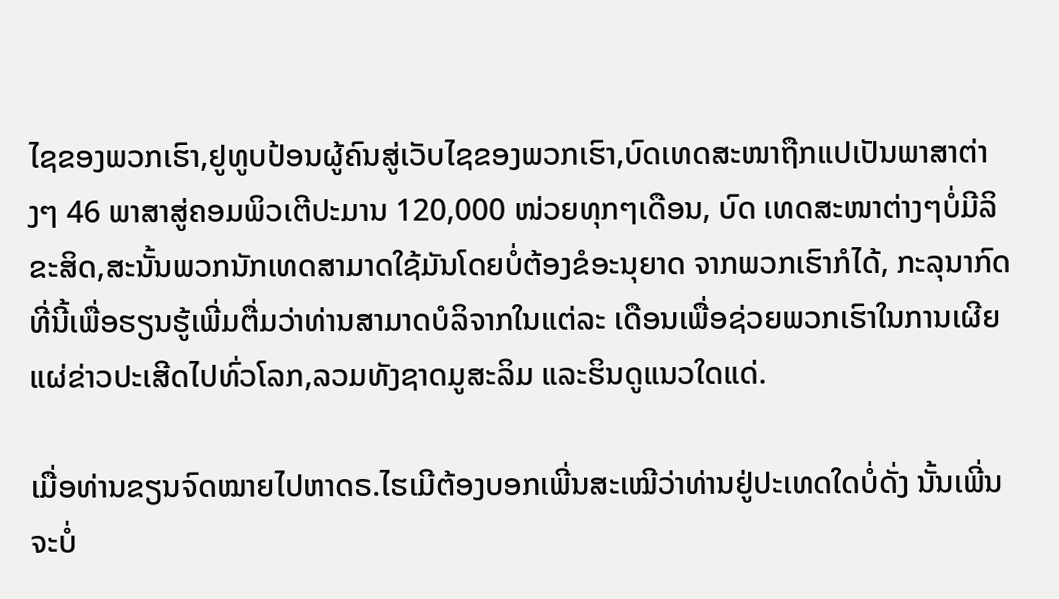ໄຊຂອງພວກເຮົາ,ຢູທູບປ້ອນຜູ້ຄົນສູ່ເວັບໄຊຂອງພວກເຮົາ,ບົດເທດສະໜາຖືກແປເປັນພາສາຕ່າງໆ 46 ພາສາສູ່ຄອມພິວເຕີປະມານ 120,000 ໜ່ວຍທຸກໆເດືອນ, ບົດ ເທດສະໜາຕ່າງໆບໍ່ມີລິຂະສິດ,ສະນັ້ນພວກນັກເທດສາມາດໃຊ້ມັນໂດຍບໍ່ຕ້ອງຂໍອະນຸຍາດ ຈາກພວກເຮົາກໍໄດ້, ກະລຸນາກົດທີ່ນີ້ເພື່ອຮຽນຮູ້ເພີ່ມຕື່ມວ່າທ່ານສາມາດບໍລິຈາກໃນແຕ່ລະ ເດືອນເພື່ອຊ່ວຍພວກເຮົາໃນການເຜີຍແຜ່ຂ່າວປະເສີດໄປທົ່ວໂລກ,ລວມທັງຊາດມູສະລິມ ແລະຮິນດູແນວໃດແດ່.

ເມື່ອທ່ານຂຽນຈົດໝາຍໄປຫາດຣ.ໄຮເມີຕ້ອງບອກເພີ່ນສະເໝີວ່າທ່ານຢູ່ປະເທດໃດບໍ່ດັ່ງ ນັ້ນເພີ່ນຈະບໍ່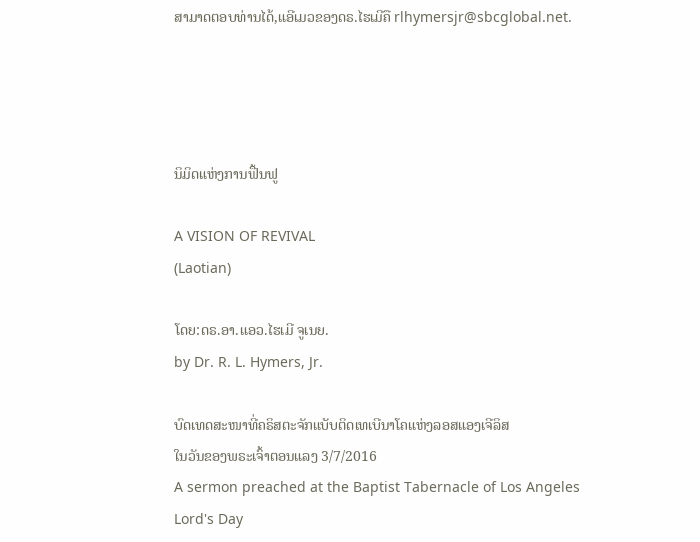ສາມາດຕອບທ່ານໄດ້,ແອີເມວຂອງດຣ.ໄຮເມີຄື rlhymersjr@sbcglobal.net.




ນິມິດແຫ່ງການຟື້ນຟູ

A VISION OF REVIVAL
(Laotian)

ໂດຍ:ດຣ.ອາ.ແອວ.ໄຮເມີ ຈູເນຍ.
by Dr. R. L. Hymers, Jr.

ບົດເທດສະໜາທີ່ຄຣິສຕະຈັກແບັບຕິດເທເບີນາໂຄແຫ່ງລອສແອງເຈີລິສ
ໃນວັນຂອງພຣະເຈົ້າຕອນແລງ 3/7/2016
A sermon preached at the Baptist Tabernacle of Los Angeles
Lord's Day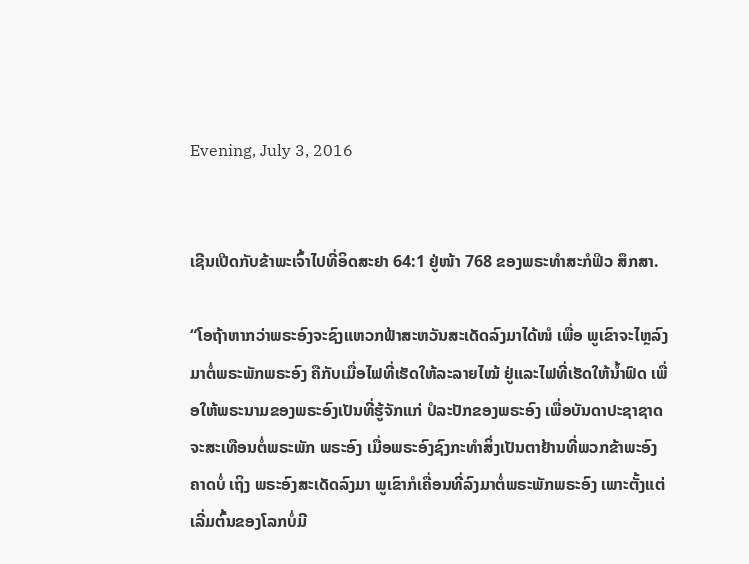Evening, July 3, 2016


ເຊີນເປີດກັບຂ້າພະເຈົ້າໄປທີ່ອິດສະຢາ 64:1 ຢູ່ໜ້າ 768 ຂອງພຣະທໍາສະກໍຟິວ ສຶກສາ.

“ໂອຖ້າຫາກວ່າພຣະອົງຈະຊົງແຫວກຟ້າສະຫວັນສະເດັດລົງມາໄດ້ໜໍ ເພື່ອ ພູເຂົາຈະໄຫຼລົງມາຕໍ່ພຣະພັກພຣະອົງ ຄືກັບເມື່ອໄຟທີ່ເຮັດໃຫ້ລະລາຍໄໝ້ ຢູ່ແລະໄຟທີ່ເຮັດໃຫ້ນໍ້າຟົດ ເພື່ອໃຫ້ພຣະນາມຂອງພຣະອົງເປັນທີ່ຮູ້ຈັກແກ່ ປໍລະປັກຂອງພຣະອົງ ເພື່ອບັນດາປະຊາຊາດຈະສະເທືອນຕໍ່ພຣະພັກ ພຣະອົງ ເມື່ອພຣະອົງຊົງກະທໍາສິ່ງເປັນຕາຢ້ານທີ່ພວກຂ້າພະອົງຄາດບໍ່ ເຖິງ ພຣະອົງສະເດັດລົງມາ ພູເຂົາກໍເຄື່ອນທີ່ລົງມາຕໍ່ພຣະພັກພຣະອົງ ເພາະຕັ້ງແຕ່ເລີ່ມຕົ້ນຂອງໂລກບໍ່ມີ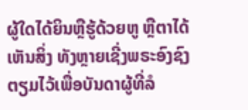ຜູ້ໃດໄດ້ຍິນຫຼືຮູ້ດ້ວຍຫູ ຫຼືຕາໄດ້ເຫັນສິ່ງ ທັງຫຼາຍເຊີ່ງພຣະອົງຊົງຕຽມໄວ້ເພື່ອບັນດາຜູ້ທີ່ລໍ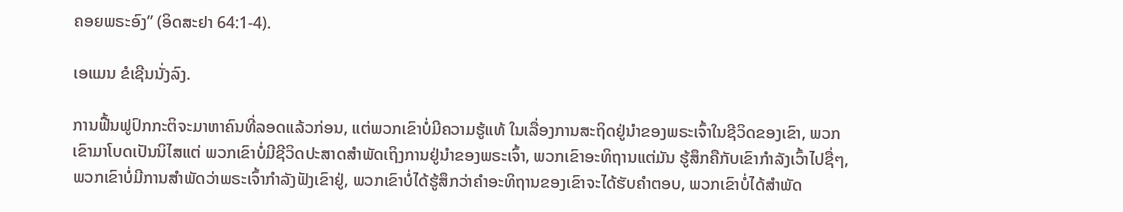ຄອຍພຣະອົງ” (ອິດສະຢາ 64:1-4).

ເອແມນ ຂໍເຊີນນັ່ງລົງ.

ການຟື້ນຟູປົກກະຕິຈະມາຫາຄົນທີ່ລອດແລ້ວກ່ອນ, ແຕ່ພວກເຂົາບໍ່ມີຄວາມຮູ້ແທ້ ໃນເລື່ອງການສະຖິດຢູ່ນໍາຂອງພຣະເຈົ້າໃນຊີວິດຂອງເຂົາ, ພວກເຂົາມາໂບດເປັນນິໄສແຕ່ ພວກເຂົາບໍ່ມີຊີວິດປະສາດສໍາພັດເຖິງການຢູ່ນໍາຂອງພຣະເຈົ້າ, ພວກເຂົາອະທິຖານແຕ່ມັນ ຮູ້ສຶກຄືກັບເຂົາກໍາລັງເວົ້າໄປຊື່ໆ, ພວກເຂົາບໍ່ມີການສໍາພັດວ່າພຣະເຈົ້າກໍາລັງຟັງເຂົາຢູ່, ພວກເຂົາບໍ່ໄດ້ຮູ້ສຶກວ່າຄໍາອະທິຖານຂອງເຂົາຈະໄດ້ຮັບຄໍາຕອບ, ພວກເຂົາບໍ່ໄດ້ສໍາພັດ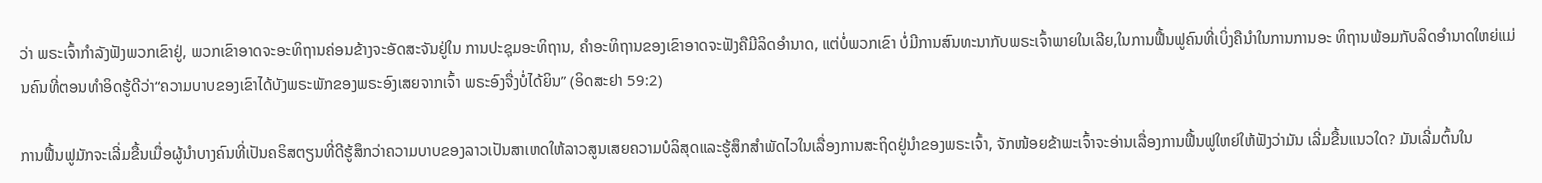ວ່າ ພຣະເຈົ້າກໍາລັງຟັງພວກເຂົາຢູ່, ພວກເຂົາອາດຈະອະທິຖານຄ່ອນຂ້າງຈະອັດສະຈັນຢູ່ໃນ ການປະຊຸມອະທິຖານ, ຄໍາອະທິຖານຂອງເຂົາອາດຈະຟັງຄືມີລິດອໍານາດ, ແຕ່ບໍ່ພວກເຂົາ ບໍ່ມີການສົນທະນາກັບພຣະເຈົ້າພາຍໃນເລີຍ,ໃນການຟື້ນຟູຄົນທີ່ເບິ່ງຄືນໍາໃນການການອະ ທິຖານພ້ອມກັບລິດອໍານາດໃຫຍ່ແມ່ນຄົນທີ່ຕອນທໍາອິດຮູ້ດີວ່າ“ຄວາມບາບຂອງເຂົາໄດ້ບັງພຣະພັກຂອງພຣະອົງເສຍຈາກເຈົ້າ ພຣະອົງຈື່ງບໍ່ໄດ້ຍິນ” (ອິດສະຢາ 59:2)

ການຟື້ນຟູມັກຈະເລີ່ມຂື້ນເມື່ອຜູ້ນໍາບາງຄົນທີ່ເປັນຄຣິສຕຽນທີ່ດີຮູ້ສຶກວ່າຄວາມບາບຂອງລາວເປັນສາເຫດໃຫ້ລາວສູນເສຍຄວາມບໍລິສຸດແລະຮູ້ສຶກສໍາພັດໄວໃນເລື່ອງການສະຖິດຢູ່ນໍາຂອງພຣະເຈົ້າ, ຈັກໜ້ອຍຂ້າພະເຈົ້າຈະອ່ານເລື່ອງການຟື້ນຟູໃຫຍ່ໃຫ້ຟັງວ່າມັນ ເລີ່ມຂື້ນແນວໃດ? ມັນເລີ່ມຕົ້ນໃນ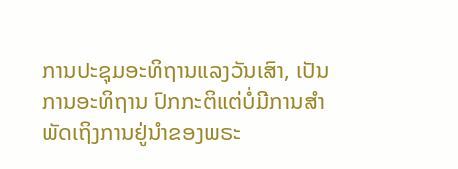ການປະຊຸມອະທິຖານແລງວັນເສົາ, ເປັນການອະທິຖານ ປົກກະຕິແຕ່ບໍ່ມີການສໍາພັດເຖິງການຢູ່ນໍາຂອງພຣະ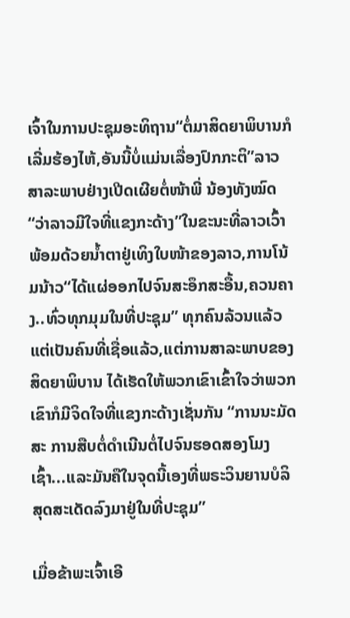ເຈົ້າໃນການປະຊຸມອະທິຖານ“ຕໍ່ມາສິດຍາພິບານກໍເລີ່ມຮ້ອງໄຫ້,ອັນນີ້ບໍ່ແມ່ນເລື່ອງປົກກະຕິ”ລາວສາລະພາບຢ່າງເປີດເຜີຍຕໍ່ໜ້າພີ່ ນ້ອງທັງໝົດ“ວ່າລາວມີໃຈທີ່ແຂງກະດ້າງ”ໃນຂະນະທີ່ລາວເວົ້າພ້ອມດ້ວຍນໍ້າຕາຢູ່ເທິງໃບໜ້າຂອງລາວ,ການໂນ້ມນ້າວ“ໄດ້ແຜ່ອອກໄປຈົນສະອຶກສະອື້ນ,ຄວນຄາງ..ທົ່ວທຸກມຸມໃນທີ່ປະຊຸມ” ທຸກຄົນລ້ວນແລ້ວແຕ່ເປັນຄົນທີ່ເຊື່ອແລ້ວ,ແຕ່ການສາລະພາບຂອງສິດຍາພິບານ ໄດ້ເຮັດໃຫ້ພວກເຂົາເຂົ້າໃຈວ່າພວກເຂົາກໍມີຈິດໃຈທີ່ແຂງກະດ້າງເຊັ່ນກັນ “ການນະມັດສະ ການສືບຕໍ່ດໍາເນີນຕໍ່ໄປຈົນຮອດສອງໂມງເຊົ້າ...ແລະມັນຄືໃນຈຸດນີ້ເອງທີ່ພຣະວິນຍານບໍລິສຸດສະເດັດລົງມາຢູ່ໃນທີ່ປະຊຸມ”

ເມື່ອຂ້າພະເຈົ້າເອີ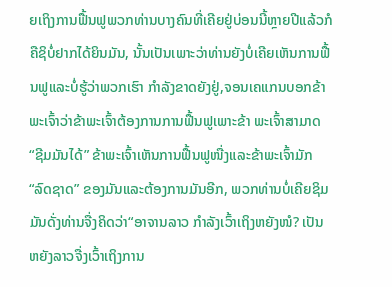ຍເຖິງການຟື້ນຟູພວກທ່ານບາງຄົນທີ່ເຄີຍຢູ່ບ່ອນນີ້ຫຼາຍປີແລ້ວກໍຄືຊິບໍ່ຢາກໄດ້ຍິນມັນ, ນັ້ນເປັນເພາະວ່າທ່ານຍັງບໍ່ເຄີຍເຫັນການຟື້ນຟູແລະບໍ່ຮູ້ວ່າພວກເຮົາ ກໍາລັງຂາດຍັງຢູ່,ຈອນເຄແກນບອກຂ້າພະເຈົ້າວ່າຂ້າພະເຈົ້າຕ້ອງການການຟື້ນຟູເພາະຂ້າ ພະເຈົ້າສາມາດ“ຊີມມັນໄດ້” ຂ້າພະເຈົ້າເຫັນການຟື້ນຟູໜື່ງແລະຂ້າພະເຈົ້າມັກ“ລົດຊາດ” ຂອງມັນແລະຕ້ອງການມັນອີກ, ພວກທ່ານບໍ່ເຄີຍຊິມມັນດັ່ງທ່ານຈື່ງຄິດວ່າ“ອາຈານລາວ ກໍາລັງເວົ້າເຖິງຫຍັງໜໍ? ເປັນຫຍັງລາວຈື່ງເວົ້າເຖິງການ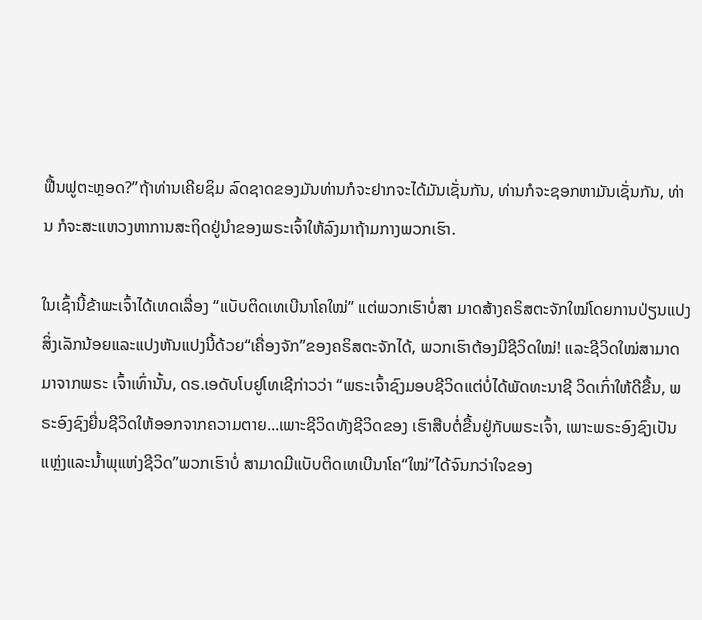ຟື້ນຟູຕະຫຼອດ?”ຖ້າທ່ານເຄີຍຊິມ ລົດຊາດຂອງມັນທ່ານກໍຈະຢາກຈະໄດ້ມັນເຊັ່ນກັນ, ທ່ານກໍຈະຊອກຫາມັນເຊັ່ນກັນ, ທ່ານ ກໍຈະສະແຫວງຫາການສະຖິດຢູ່ນໍາຂອງພຣະເຈົ້າໃຫ້ລົງມາຖ້າມກາງພວກເຮົາ.

ໃນເຊົ້ານີ້ຂ້າພະເຈົ້າໄດ້ເທດເລື່ອງ “ແບັບຕິດເທເບີນາໂຄໃໝ່” ແຕ່ພວກເຮົາບໍ່ສາ ມາດສ້າງຄຣິສຕະຈັກໃໝ່ໂດຍການປ່ຽນແປງສິ່ງເລັກນ້ອຍແລະແປງຫັນແປງນີ້ດ້ວຍ“ເຄື່ອງຈັກ”ຂອງຄຣິສຕະຈັກໄດ້, ພວກເຮົາຕ້ອງມີຊີວິດໃໝ່! ແລະຊີວິດໃໝ່ສາມາດມາຈາກພຣະ ເຈົ້າເທົ່ານັ້ນ, ດຣ.ເອດັບໂບຢູໂທເຊີກ່າວວ່າ “ພຣະເຈົ້າຊົງມອບຊີວິດແຕ່ບໍ່ໄດ້ພັດທະນາຊີ ວິດເກົ່າໃຫ້ດີຂື້ນ, ພຣະອົງຊົງຍື່ນຊີວິດໃຫ້ອອກຈາກຄວາມຕາຍ...ເພາະຊີວິດທັງຊີວິດຂອງ ເຮົາສືບຕໍ່ຂື້ນຢູ່ກັບພຣະເຈົ້າ, ເພາະພຣະອົງຊົງເປັນແຫຼ່ງແລະນໍ້າພຸແຫ່ງຊີວິດ”ພວກເຮົາບໍ່ ສາມາດມີແບັບຕິດເທເບີນາໂຄ“ໃໝ່”ໄດ້ຈົນກວ່າໃຈຂອງ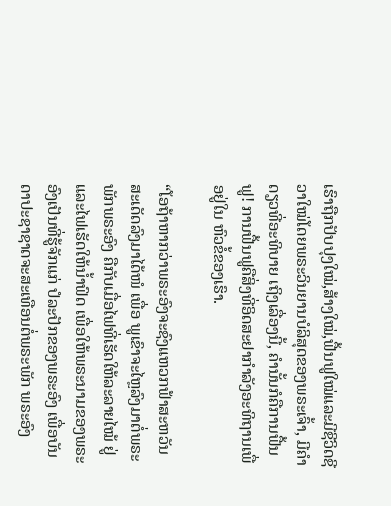ເຮົາຖືກປັບປຸງໃໝ່,ສ້າງໃໝ່,ຟື້ນຟູໃໝ່ແລະມີຊີວິດຊີວາໃໝ່ໂດຍພຣະວິນຍານບໍລິສຸດຂອງພຣະເຈົ້າ, ມີຄໍາດຽວທີ່ອະທິບາຍ ເຖິງເລື່ອງນີ້, ຄໍານັ້ນກໍຄືການຟື້ນຟູ! ການຟື້ນຟູຄືສິ່ງທີ່ອິດສະຢາກໍາລັງອະທິຖານເພື່ອຢູ່ໃນ ຫົວຂໍ້ຂອງເຮົາ.

“ໂອຖ້າຫາກວ່າພຣະອົງຈະຊົງແຫວກຟ້າສະຫວັນສະເດັດລົງມາໄດ້ໜໍ ເພື່ອ ພູເຂົາຈະໄຫຼລົງມາຕໍ່ພຣະພັກພຣະອົງ ຄືກັບເມື່ອໄຟທີ່ເຮັດໃຫ້ລະລາຍໄໝ້ ຢູ່ ແລະໄຟເຮັດໃຫ້ນໍ້າຟົດ ເພື່ອໃຫ້ພຣະນາມຂອງພຣະອົງເປັນທີ່ຮູ້ຈັກແກ່ ປໍລະປັກຂອງພຣະອົງ ເພື່ອບັນດາປະຊາຊາດຈະສະເທືອນຕໍ່ພຣະພັກ ພຣະອົງ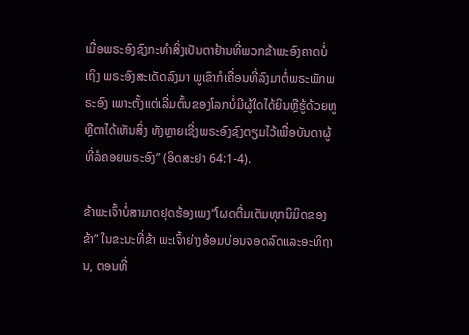ເມື່ອພຣະອົງຊົງກະທໍາສິ່ງເປັນຕາຢ້ານທີ່ພວກຂ້າພະອົງຄາດບໍ່ ເຖິງ ພຣະອົງສະເດັດລົງມາ ພູເຂົາກໍເຄື່ອນທີ່ລົງມາຕໍ່ພຣະພັກພຣະອົງ ເພາະຕັ້ງແຕ່ເລີ່ມຕົ້ນຂອງໂລກບໍ່ມີຜູ້ໃດໄດ້ຍິນຫຼືຮູ້ດ້ວຍຫູ ຫຼືຕາໄດ້ເຫັນສິ່ງ ທັງຫຼາຍເຊີ່ງພຣະອົງຊົງຕຽມໄວ້ເພື່ອບັນດາຜູ້ທີ່ລໍຄອຍພຣະອົງ” (ອິດສະຢາ 64:1-4).

ຂ້າພະເຈົ້າບໍ່ສາມາດຢຸດຮ້ອງເພງ“ໂຜດຕື່ມເຕັມທຸກນິມິດຂອງຂ້າ” ໃນຂະນະທີ່ຂ້າ ພະເຈົ້າຍ່າງອ້ອມບ່ອນຈອດລົດແລະອະທິຖານ, ຕອນທີ່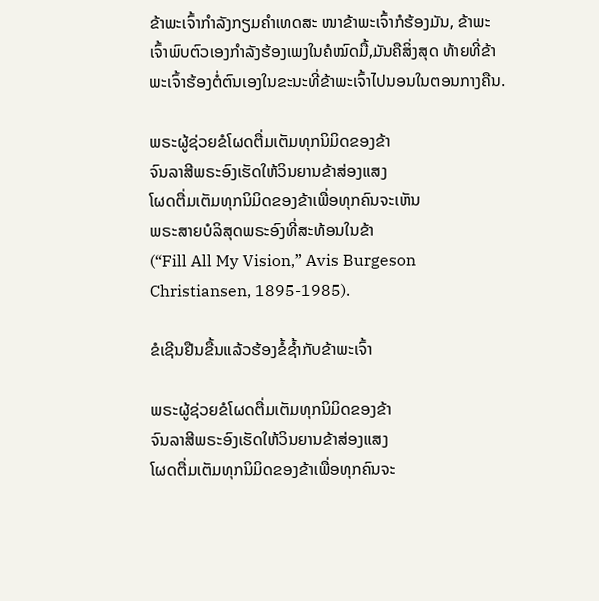ຂ້າພະເຈົ້າກໍາລັງກຽມຄໍາເທດສະ ໜາຂ້າພະເຈົ້າກໍຮ້ອງມັນ, ຂ້າພະເຈົ້າພົບຕົວເອງກໍາລັງຮ້ອງເພງໃນຄໍໝົດມື້,ມັນຄືສິ່ງສຸດ ທ້າຍທີ່ຂ້າພະເຈົ້າຮ້ອງຕໍ່ຕົນເອງໃນຂະນະທີ່ຂ້າພະເຈົ້າໄປນອນໃນຕອນກາງຄືນ.

ພຣະຜູ້ຊ່ວຍຂໍໂຜດຕື່ມເຕັມທຸກນິມິດຂອງຂ້າ
ຈົນລາສີພຣະອົງເຮັດໃຫ້ວິນຍານຂ້າສ່ອງແສງ
ໂຜດຕື່ມເຕັມທຸກນິມິດຂອງຂ້າເພື່ອທຸກຄົນຈະເຫັນ
ພຣະສາຍບໍລິສຸດພຣະອົງທີ່ສະທ້ອນໃນຂ້າ
(“Fill All My Vision,” Avis Burgeson Christiansen, 1895-1985).

ຂໍເຊີນຢືນຂື້ນແລ້ວຮ້ອງຂໍ້ຊ້ຳກັບຂ້າພະເຈົ້າ

ພຣະຜູ້ຊ່ວຍຂໍໂຜດຕື່ມເຕັມທຸກນິມິດຂອງຂ້າ
ຈົນລາສີພຣະອົງເຮັດໃຫ້ວິນຍານຂ້າສ່ອງແສງ
ໂຜດຕື່ມເຕັມທຸກນິມິດຂອງຂ້າເພື່ອທຸກຄົນຈະ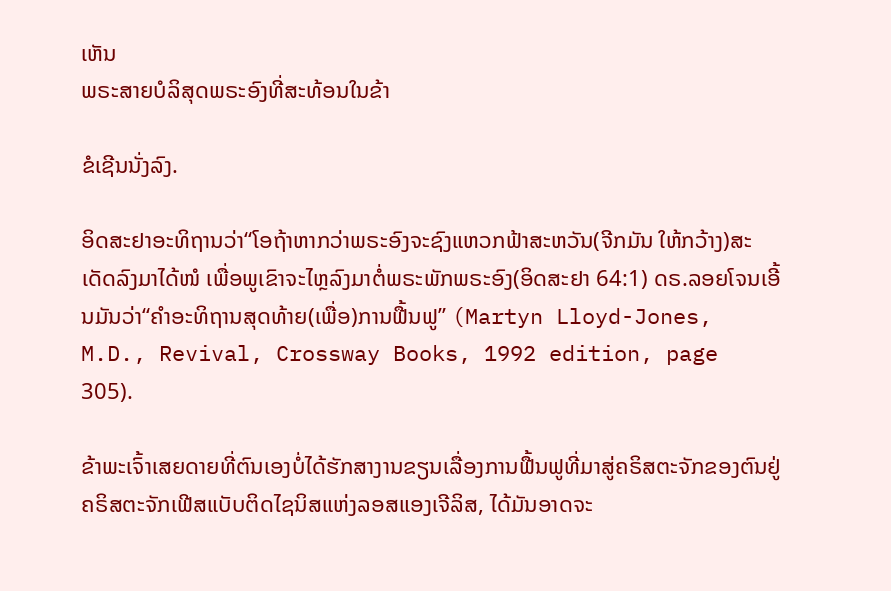ເຫັນ
ພຣະສາຍບໍລິສຸດພຣະອົງທີ່ສະທ້ອນໃນຂ້າ

ຂໍເຊີນນັ່ງລົງ.

ອິດສະຢາອະທິຖານວ່າ“ໂອຖ້າຫາກວ່າພຣະອົງຈະຊົງແຫວກຟ້າສະຫວັນ(ຈີກມັນ ໃຫ້ກວ້າງ)ສະເດັດລົງມາໄດ້ໜໍ ເພື່ອພູເຂົາຈະໄຫຼລົງມາຕໍ່ພຣະພັກພຣະອົງ(ອິດສະຢາ 64:1) ດຣ.ລອຍໂຈນເອີ້ນມັນວ່າ“ຄໍາອະທິຖານສຸດທ້າຍ(ເພື່ອ)ການຟື້ນຟູ” (Martyn Lloyd-Jones, M.D., Revival, Crossway Books, 1992 edition, page 305).

ຂ້າພະເຈົ້າເສຍດາຍທີ່ຕົນເອງບໍ່ໄດ້ຮັກສາງານຂຽນເລື່ອງການຟື້ນຟູທີ່ມາສູ່ຄຣິສຕະຈັກຂອງຕົນຢູ່ຄຣິສຕະຈັກເຟີສແບັບຕິດໄຊນິສແຫ່ງລອສແອງເຈີລິສ, ໄດ້ມັນອາດຈະ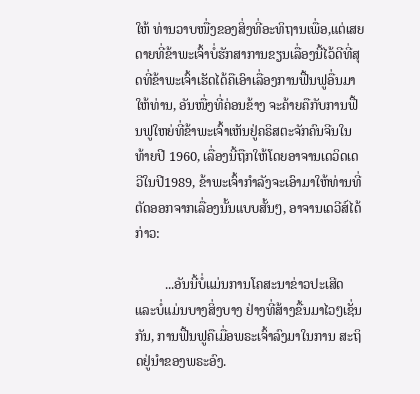ໃຫ້ ທ່ານວາບໜື່ງຂອງສິ່ງທີ່ອະທິຖານເພື່ອ,ແຕ່ເສຍດາຍທີ່ຂ້າພະເຈົ້າບໍ່ຮັກສາການຂຽນເລື່ອງນີ້ໄວ້ດີທີ່ສຸດທີ່ຂ້າພະເຈົ້າເຮັດໄດ້ຄືເອົາເລື່ອງການຟື້ນຟູອື່ນມາໃຫ້ທ່ານ, ອັນໜື່ງທີ່ຄ່ອນຂ້າງ ຈະຄ້າຍຄືກັບການຟື້ນຟູໃຫຍ່ທີ່ຂ້າພະເຈົ້າເຫັນຢູ່ຄຣິສຕະຈັກຄົນຈີນໃນທ້າຍປີ 1960, ເລື່ອງນີ້ຖືກໃຫ້ໂດຍອາຈານເດວິດເດວີໃນປີ1989, ຂ້າພະເຈົ້າກໍາລັງຈະເອົາມາໃຫ້ທ່ານທີ່ ຕັດອອກຈາກເລື່ອງນັ້ນແບບສັ້ນໆ, ອາຈານເດວີສ໌ໄດ້ກ່າວ:

         ...ອັນນີ້ບໍ່ແມ່ນການໂຄສະນາຂ່າວປະເສີດແລະບໍ່ແມ່ນບາງສິ່ງບາງ ຢ່າງທີ່ສ້າງຂື້ນມາໄວໆເຊັ່ນກັນ, ການຟື້ນຟູຄືເມື່ອພຣະເຈົ້າລົງມາໃນການ ສະຖິດຢູ່ນໍາຂອງພຣະອົງ.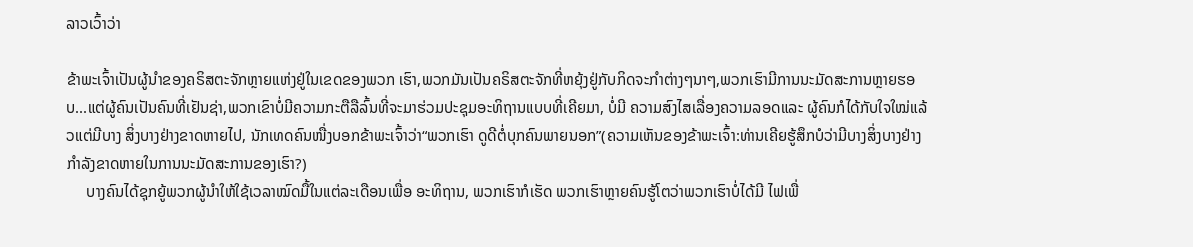ລາວເວົ້າວ່າ

ຂ້າພະເຈົ້າເປັນຜູ້ນໍາຂອງຄຣິສຕະຈັກຫຼາຍແຫ່ງຢູ່ໃນເຂດຂອງພວກ ເຮົາ,ພວກມັນເປັນຄຣິສຕະຈັກທີ່ຫຍຸ້ງຢູ່ກັບກິດຈະກໍາຕ່າງໆນາໆ,ພວກເຮົາມີການນະມັດສະການຫຼາຍຮອບ...ແຕ່ຜູ້ຄົນເປັນຄົນທີ່ເຢັນຊ່າ,ພວກເຂົາບໍ່ມີຄວາມກະຕືລືລົ້ນທີ່ຈະມາຮ່ວມປະຊຸມອະທິຖານແບບທີ່ເຄີຍມາ, ບໍ່ມີ ຄວາມສົງໄສເລື່ອງຄວາມລອດແລະ ຜູ້ຄົນກໍໄດ້ກັບໃຈໃໝ່ແລ້ວແຕ່ມີບາງ ສິ່ງບາງຢ່າງຂາດຫາຍໄປ, ນັກເທດຄົນໜື່ງບອກຂ້າພະເຈົ້າວ່າ“ພວກເຮົາ ດູດີຕໍ່ບຸກຄົນພາຍນອກ”(ຄວາມເຫັນຂອງຂ້າພະເຈົ້າ:ທ່ານເຄີຍຮູ້ສຶກບໍວ່າມີບາງສິ່ງບາງຢ່າງກໍາລັງຂາດຫາຍໃນການນະມັດສະການຂອງເຮົາ?)
     ບາງຄົນໄດ້ຊຸກຍູ້ພວກຜູ້ນໍາໃຫ້ໃຊ້ເວລາໝົດມື້ໃນແຕ່ລະເດືອນເພື່ອ ອະທິຖານ, ພວກເຮົາກໍເຮັດ ພວກເຮົາຫຼາຍຄົນຮູ້ໂຕວ່າພວກເຮົາບໍ່ໄດ້ມີ ໄຟເພື່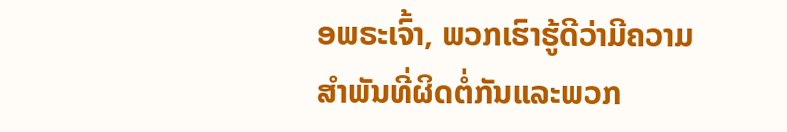ອພຣະເຈົ້າ, ພວກເຮົາຮູ້ດີວ່າມີຄວາມສໍາພັນທີ່ຜິດຕໍ່ກັນແລະພວກ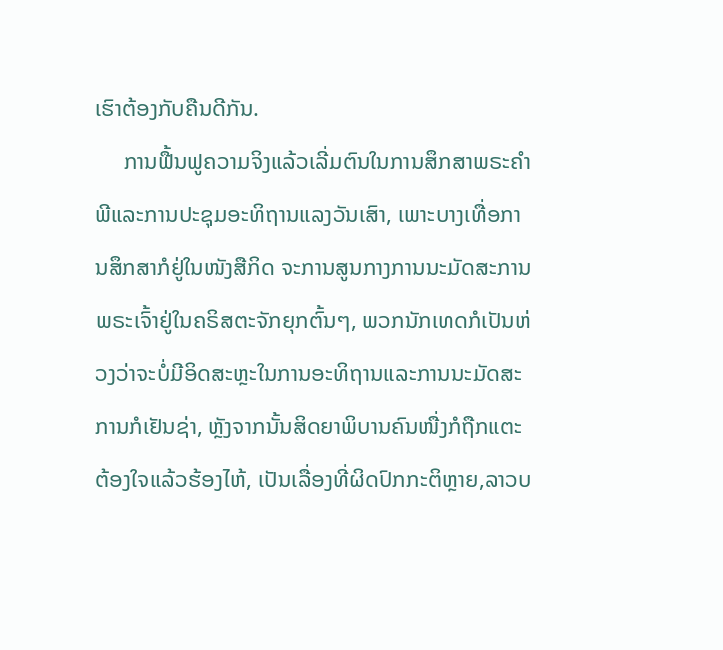ເຮົາຕ້ອງກັບຄືນດີກັນ.
     ການຟື້ນຟູຄວາມຈິງແລ້ວເລີ່ມຕົນໃນການສຶກສາພຣະຄໍາພີແລະການປະຊຸມອະທິຖານແລງວັນເສົາ, ເພາະບາງເທື່ອການສຶກສາກໍຢູ່ໃນໜັງສືກິດ ຈະການສູນກາງການນະມັດສະການພຣະເຈົ້າຢູ່ໃນຄຣິສຕະຈັກຍຸກຕົ້ນໆ, ພວກນັກເທດກໍເປັນຫ່ວງວ່າຈະບໍ່ມີອິດສະຫຼະໃນການອະທິຖານແລະການນະມັດສະການກໍເຢັນຊ່າ, ຫຼັງຈາກນັ້ນສິດຍາພິບານຄົນໜື່ງກໍຖືກແຕະ ຕ້ອງໃຈແລ້ວຮ້ອງໄຫ້, ເປັນເລື່ອງທີ່ຜິດປົກກະຕິຫຼາຍ,ລາວບ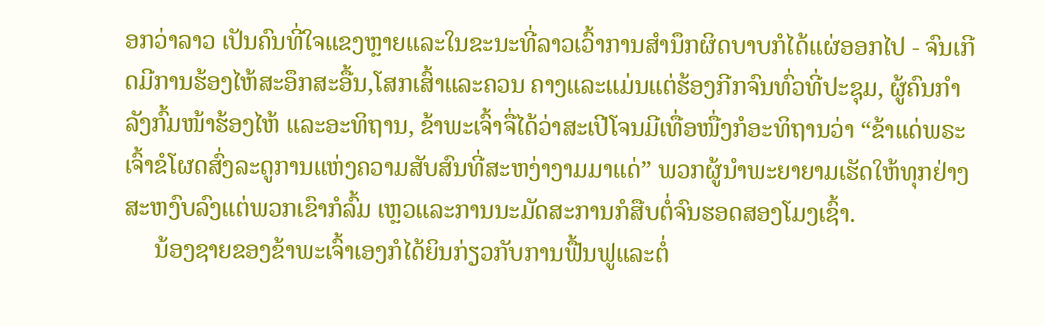ອກວ່າລາວ ເປັນຄົນທີ່ໃຈແຂງຫຼາຍແລະໃນຂະນະທີ່ລາວເວົ້າການສໍານຶກຜິດບາບກໍໄດ້ແຜ່ອອກໄປ - ຈົນເກີດມີການຮ້ອງໄຫ້ສະອຶກສະອື້ນ,ໂສກເສົ້າແລະຄວນ ຄາງແລະແມ່ນແຕ່ຮ້ອງກີກຈົນທົ່ວທີ່ປະຊຸມ, ຜູ້ຄົນກໍາລັງກົ້ມໜ້າຮ້ອງໄຫ້ ແລະອະທິຖານ, ຂ້າພະເຈົ້າຈື່ໄດ້ວ່າສະເປີໂຈນມີເທື່ອໜື່ງກໍອະທິຖານວ່າ “ຂ້າແດ່ພຣະເຈົ້າຂໍໂຜດສົ່ງລະດູການແຫ່ງຄວາມສັບສົນທີ່ສະຫງ່າງາມມາແດ່” ພວກຜູ້ນໍາພະຍາຍາມເຮັດໃຫ້ທຸກຢ່າງສະຫງົບລົງແຕ່ພວກເຂົາກໍລົ້ມ ເຫຼວແລະການນະມັດສະການກໍສືບຕໍ່ຈົນຮອດສອງໂມງເຊົ້າ.
     ນ້ອງຊາຍຂອງຂ້າພະເຈົ້າເອງກໍໄດ້ຍິນກ່ຽວກັບການຟື້ນຟູແລະຕໍ່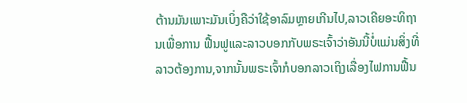ຕ້ານມັນເພາະມັນເບິ່ງຄືວ່າໃຊ້ອາລົມຫຼາຍເກີນໄປ,ລາວເຄີຍອະທິຖານເພື່ອການ ຟື້ນຟູແລະລາວບອກກັບພຣະເຈົ້າວ່າອັນນີ້ບໍ່ແມ່ນສິ່ງທີ່ລາວຕ້ອງການ,ຈາກນັ້ນພຣະເຈົ້າກໍບອກລາວເຖິງເລື່ອງໄຟການຟື້ນ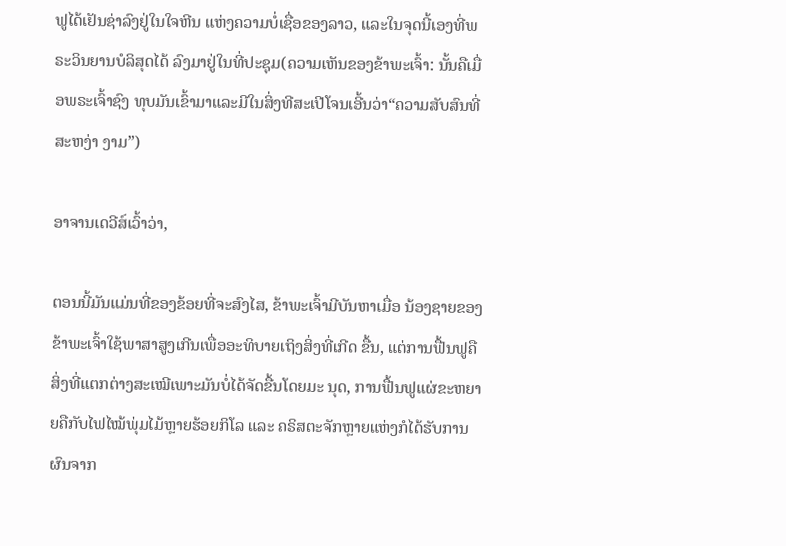ຟູໄດ້ເຢັນຊ່າລົງຢູ່ໃນໃຈຫີນ ແຫ່ງຄວາມບໍ່ເຊື່ອຂອງລາວ, ແລະໃນຈຸດນີ້ເອງທີ່ພຣະວິນຍານບໍລິສຸດໄດ້ ລົງມາຢູ່ໃນທີ່ປະຊຸມ(ຄວາມເຫັນຂອງຂ້າພະເຈົ້າ: ນັ້ນຄືເມື່ອພຣະເຈົ້າຊົງ ທຸບມັນເຂົ້າມາແລະມີໃນສິ່ງທີສະເປີໂຈນເອີ້ນວ່າ“ຄວາມສັບສົນທີ່ສະຫງ່າ ງາມ”)

ອາຈານເດວີສ໌ເວົ້າວ່າ,

ຕອນນີ້ມັນແມ່ນທີ່ຂອງຂ້ອຍທີ່ຈະສົງໄສ, ຂ້າພະເຈົ້າມີບັນຫາເມື່ອ ນ້ອງຊາຍຂອງຂ້າພະເຈົ້າໃຊ້ພາສາສູງເກີນເພື່ອອະທິບາຍເຖິງສິ່ງທີ່ເກີດ ຂື້ນ, ແຕ່ການຟື້ນຟູຄືສິ່ງທີ່ແຕກຕ່າງສະເໝີເພາະມັນບໍ່ໄດ້ຈັດຂື້ນໂດຍມະ ນຸດ, ການຟື້ນຟູແຜ່ຂະຫຍາຍຄືກັບໄຟໄໝ້ພຸ່ມໄມ້ຫຼາຍຮ້ອຍກິໂລ ແລະ ຄຣິສຕະຈັກຫຼາຍແຫ່ງກໍໄດ້ຮັບການຜົນຈາກ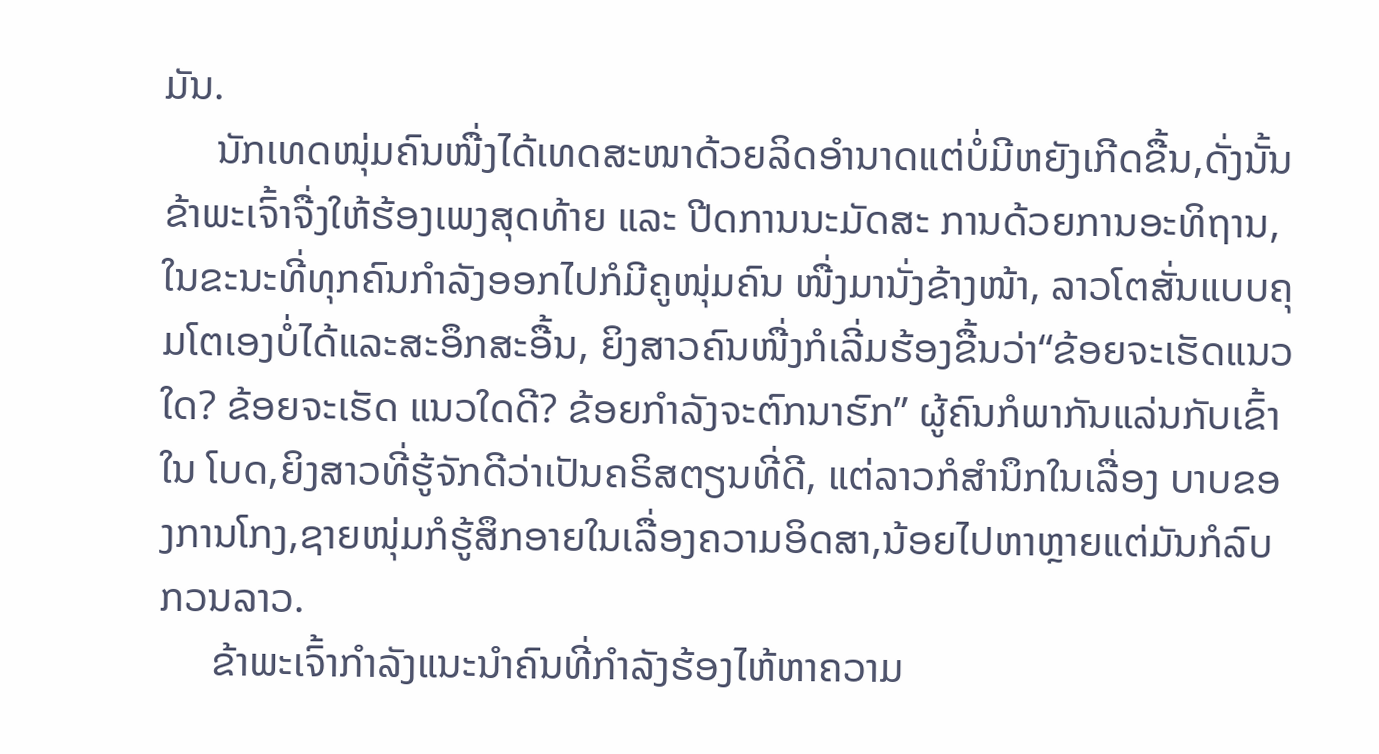ມັນ.
     ນັກເທດໜຸ່ມຄົນໜື່ງໄດ້ເທດສະໜາດ້ວຍລິດອໍານາດແຕ່ບໍ່ມີຫຍັງເກີດຂື້ນ,ດັ່ງນັ້ນຂ້າພະເຈົ້າຈື່ງໃຫ້ຮ້ອງເພງສຸດທ້າຍ ແລະ ປີດການນະມັດສະ ການດ້ວຍການອະທິຖານ, ໃນຂະນະທີ່ທຸກຄົນກໍາລັງອອກໄປກໍມີຄູໜຸ່ມຄົນ ໜື່ງມານັ່ງຂ້າງໜ້າ, ລາວໂຕສັ່ນແບບຄຸມໂຕເອງບໍ່ໄດ້ແລະສະອຶກສະອື້ນ, ຍິງສາວຄົນໜື່ງກໍເລີ່ມຮ້ອງຂື້ນວ່າ“ຂ້ອຍຈະເຮັດແນວໃດ? ຂ້ອຍຈະເຮັດ ແນວໃດດີ? ຂ້ອຍກໍາລັງຈະຕົກນາຮົກ” ຜູ້ຄົນກໍພາກັນແລ່ນກັບເຂົ້າໃນ ໂບດ,ຍິງສາວທີ່ຮູ້ຈັກດີວ່າເປັນຄຣິສຕຽນທີ່ດີ, ແຕ່ລາວກໍສໍານຶກໃນເລື່ອງ ບາບຂອງການໂກງ,ຊາຍໜຸ່ມກໍຮູ້ສຶກອາຍໃນເລື່ອງຄວາມອິດສາ,ນ້ອຍໄປຫາຫຼາຍແຕ່ມັນກໍລົບກວນລາວ.
     ຂ້າພະເຈົ້າກໍາລັງແນະນໍາຄົນທີ່ກໍາລັງຮ້ອງໄຫ້ຫາຄວາມ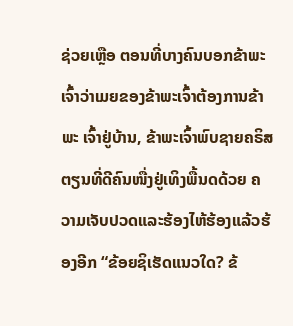ຊ່ວຍເຫຼືອ ຕອນທີ່ບາງຄົນບອກຂ້າພະເຈົ້າວ່າເມຍຂອງຂ້າພະເຈົ້າຕ້ອງການຂ້າພະ ເຈົ້າຢູ່ບ້ານ, ຂ້າພະເຈົ້າພົບຊາຍຄຣິສຕຽນທີ່ດີຄົນໜື່ງຢູ່ເທິງພື້ນດດ້ວຍ ຄວາມເຈັບປວດແລະຮ້ອງໄຫ້ຮ້ອງແລ້ວຮ້ອງອີກ “ຂ້ອຍຊິເຮັດແນວໃດ? ຂ້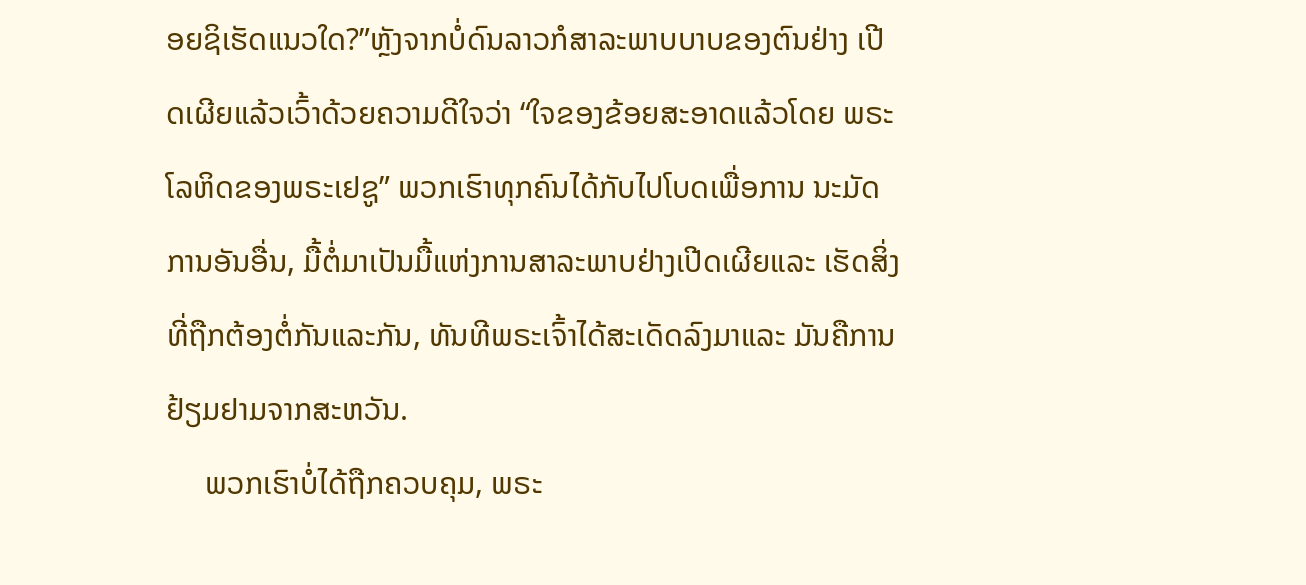ອຍຊິເຮັດແນວໃດ?”ຫຼັງຈາກບໍ່ດົນລາວກໍສາລະພາບບາບຂອງຕົນຢ່າງ ເປີດເຜີຍແລ້ວເວົ້າດ້ວຍຄວາມດີໃຈວ່າ “ໃຈຂອງຂ້ອຍສະອາດແລ້ວໂດຍ ພຣະໂລຫິດຂອງພຣະເຢຊູ” ພວກເຮົາທຸກຄົນໄດ້ກັບໄປໂບດເພື່ອການ ນະມັດການອັນອື່ນ, ມື້ຕໍ່ມາເປັນມື້ແຫ່ງການສາລະພາບຢ່າງເປີດເຜີຍແລະ ເຮັດສິ່ງທີ່ຖືກຕ້ອງຕໍ່ກັນແລະກັນ, ທັນທີພຣະເຈົ້າໄດ້ສະເດັດລົງມາແລະ ມັນຄືການຢ້ຽມຢາມຈາກສະຫວັນ.
     ພວກເຮົາບໍ່ໄດ້ຖືກຄວບຄຸມ, ພຣະ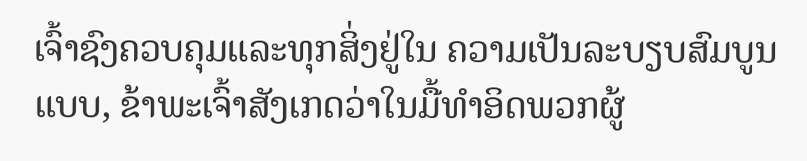ເຈົ້າຊົງຄວບຄຸມແລະທຸກສິ່ງຢູ່ໃນ ຄວາມເປັນລະບຽບສົມບູນແບບ, ຂ້າພະເຈົ້າສັງເກດວ່າໃນມື້ທໍາອິດພວກຜູ້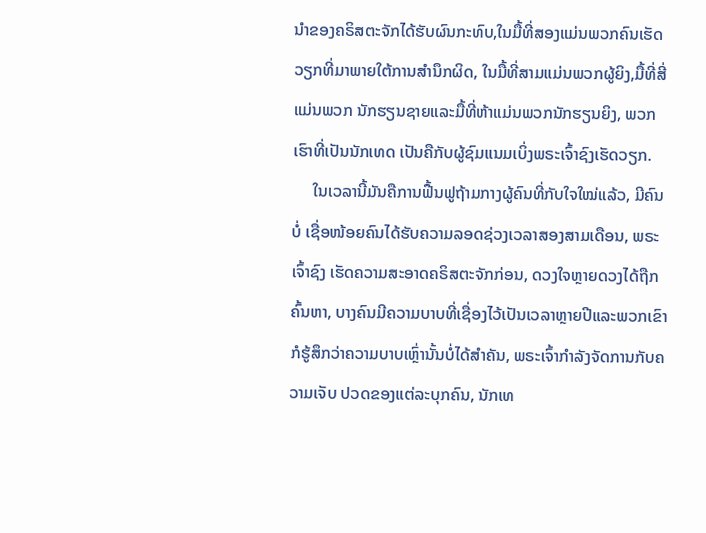ນໍາຂອງຄຣິສຕະຈັກໄດ້ຮັບຜົນກະທົບ,ໃນມື້ທີ່ສອງແມ່ນພວກຄົນເຮັດວຽກທີ່ມາພາຍໃຕ້ການສໍານຶກຜິດ, ໃນມື້ທີ່ສາມແມ່ນພວກຜູ້ຍິງ,ມື້ທີ່ສີ່ແມ່ນພວກ ນັກຮຽນຊາຍແລະມື້ທີ່ຫ້າແມ່ນພວກນັກຮຽນຍິງ, ພວກເຮົາທີ່ເປັນນັກເທດ ເປັນຄືກັບຜູ້ຊົມແນມເບິ່ງພຣະເຈົ້າຊົງເຮັດວຽກ.
     ໃນເວລານີ້ມັນຄືການຟື້ນຟູຖ້າມກາງຜູ້ຄົນທີ່ກັບໃຈໃໝ່ແລ້ວ, ມີຄົນບໍ່ ເຊື່ອໜ້ອຍຄົນໄດ້ຮັບຄວາມລອດຊ່ວງເວລາສອງສາມເດືອນ, ພຣະເຈົ້າຊົງ ເຮັດຄວາມສະອາດຄຣິສຕະຈັກກ່ອນ, ດວງໃຈຫຼາຍດວງໄດ້ຖືກຄົ້ນຫາ, ບາງຄົນມີຄວາມບາບທີ່ເຊື່ອງໄວ້ເປັນເວລາຫຼາຍປີແລະພວກເຂົາກໍຮູ້ສຶກວ່າຄວາມບາບເຫຼົ່ານັ້ນບໍ່ໄດ້ສໍາຄັນ, ພຣະເຈົ້າກໍາລັງຈັດການກັບຄວາມເຈັບ ປວດຂອງແຕ່ລະບຸກຄົນ, ນັກເທ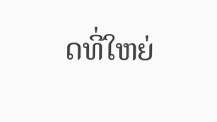ດທີ່ໃຫຍ່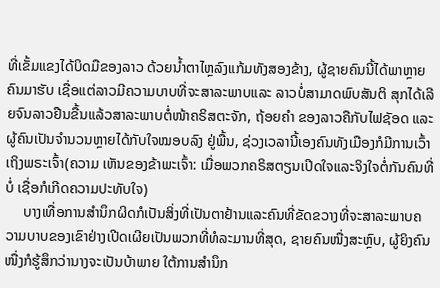ທີ່ເຂັ້ມແຂງໄດ້ບິດມືຂອງລາວ ດ້ວຍນໍ້າຕາໄຫຼລົງແກ້ມທັງສອງຂ້າງ, ຜູ້ຊາຍຄົນນີ້ໄດ້ພາຫຼາຍຄົນມາຮັບ ເຊື່ອແຕ່ລາວມີຄວາມບາບທີ່ຈະສາລະພາບແລະ ລາວບໍ່ສາມາດພົບສັນຕິ ສຸກໄດ້ເລີຍຈົນລາວຢືນຂື້ນແລ້ວສາລະພາບຕໍ່ໜ້າຄຣິສຕະຈັກ, ຖ້ອຍຄໍາ ຂອງລາວຄືກັບໄຟຊັອດ ແລະ ຜູ້ຄົນເປັນຈໍານວນຫຼາຍໄດ້ກັບໃຈໝອບລົງ ຢູ່ພື້ນ, ຊ່ວງເວລານີ້ເອງຄົນທັງເມືອງກໍມີການເວົ້າເຖິງພຣະເຈົ້າ(ຄວາມ ເຫັນຂອງຂ້າພະເຈົ້າ: ເມື່ອພວກຄຣິສຕຽນເປີດໃຈແລະຈິງໃຈຕໍ່ກັນຄົນທີ່ບໍ່ ເຊື່ອກໍເກີດຄວາມປະທັບໃຈ)
     ບາງເທື່ອການສໍານຶກຜິດກໍເປັນສິ່ງທີ່ເປັນຕາຢ້ານແລະຄົນທີ່ຂັດຂວາງທີ່ຈະສາລະພາບຄວາມບາບຂອງເຂົາຢ່າງເປີດເຜີຍເປັນພວກທີ່ທໍລະມານທີ່ສຸດ, ຊາຍຄົນໜື່ງສະຫຼົບ, ຜູ້ຍິງຄົນໜື່ງກໍຮູ້ສຶກວ່ານາງຈະເປັນບ້າພາຍ ໃຕ້ການສຳນຶກ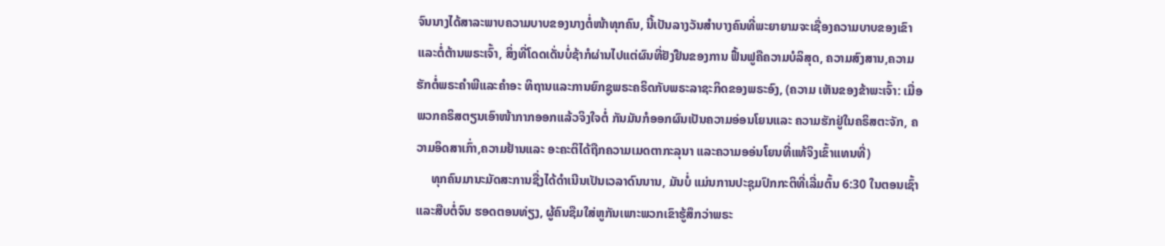ຈົນນາງໄດ້ສາລະພາບຄວາມບາບຂອງນາງຕໍ່ໜ້າທຸກຄົນ, ນີ້ເປັນລາງວັນສໍາບາງຄົນທີ່ພະຍາຍາມຈະເຊື່ອງຄວາມບາບຂອງເຂົາແລະຕໍ່ຕ້ານພຣະເຈົ້າ, ສິ່ງທີ່ໂດດເດັ່ນບໍ່ຊ້າກໍຜ່ານໄປແຕ່ຜົນທີ່ຢັງຢືນຂອງການ ຟື້ນຟູຄືຄວາມບໍລິສຸດ, ຄວາມສົງສານ,ຄວາມຮັກຕໍ່ພຣະຄໍາພີແລະຄໍາອະ ທິຖານແລະການຍົກຊູພຣະຄຣິດກັບພຣະລາຊະກິດຂອງພຣະອົງ, (ຄວາມ ເຫັນຂອງຂ້າພະເຈົ້າ: ເມື່ອພວກຄຣິສຕຽນເອົາໜ້າກາກອອກແລ້ວຈິງໃຈຕໍ່ ກັນມັນກໍອອກຜົນເປັນຄວາມອ່ອນໂຍນແລະ ຄວາມຮັກຢູ່ໃນຄຣິສຕະຈັກ, ຄວາມອິດສາເກົ່າ,ຄວາມຢ້ານແລະ ອະຄະຕິໄດ້ຖືກຄວາມເມດຕາກະລຸນາ ແລະຄວາມອອ່ນໂຍນທີ່ແທ້ຈິງເຂົ້າແທນທີ່)
     ທຸກຄົນມານະມັດສະການຊື່ງໄດ້ດໍາເນີນເປັນເວລາດົນນານ, ມັນບໍ່ ແມ່ນການປະຊຸມປົກກະຕິທີ່ເລີ່ມຕົ້ນ 6:30 ໃນຕອນເຊົ້າແລະສືບຕໍ່ຈົນ ຮອດຕອນທ່ຽງ, ຜູ້ຄົນຊືມໃສ່ຫູກັນເພາະພວກເຂົາຮູ້ສຶກວ່າພຣະ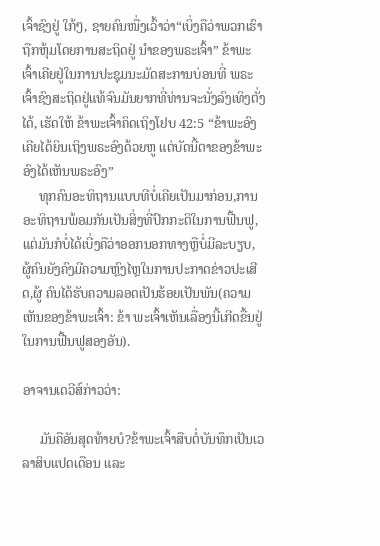ເຈົ້າຊົງຢູ່ ໃກ້ໆ, ຊາຍຄົນໜື່ງເວົ້າວ່າ“ເບິ່ງຄືວ່າພວກເຮົາຖືກຫຸ້ມໂດຍການສະຖິດຢູ່ ນໍາຂອງພຣະເຈົ້າ” ຂ້າພະເຈົ້າເຄີຍຢູ່ໃນການປະຊຸມນະມັດສະການບ່ອນທີ່ ພຣະເຈົ້າຊົງສະຖິດຢູ່ແທ້ຈົນມັນຍາກທີ່ທ່ານຈະນັ່ງລົງເທິງຕັ່ງໄດ້, ເຮັດໃຫ້ ຂ້າພະເຈົ້າຄິດເຖິງໂຢບ 42:5 “ຂ້າພະອົງເຄີຍໄດ້ຍິນເຖິງພຣະອົງດ້ວຍຫູ ແຕ່ບັດນີ້ຕາຂອງຂ້າພະອົງໄດ້ເຫັນພຣະອົງ”
     ທຸກຄົນອະທິຖານແບບທີບໍ່ເຄີຍເປັນມາກ່ອນ,ການອະທິຖານພ້ອມກັນເປັນສິ່ງທີ່ປົກກະຕິໃນການຟື້ນຟູ,ແຕ່ມັນກໍບໍ່ໄດ້ເບີ່ງຄືວ່າອອກນອກທາງຫຼືບໍ່ມີລະບຽບ, ຜູ້ຄົນຍັງຄົງມີຄວາມຫຼົງໄຫຼໃນການປະກາດຂ່າວປະເສີດ,ຜູ້ ຄົນໄດ້ຮັບຄວາມລອດເປັນຮ້ອຍເປັນພັນ(ຄວາມເຫັນຂອງຂ້າພະເຈົ້າ: ຂ້າ ພະເຈົ້າເຫັນເລື່ອງນີ້ເກີດຂື້ນຢູ່ໃນການຟື້ນຟູສອງອັນ).

ອາຈານເດວີສ໌ກ່າວວ່າ:

     ມັນຄືອັນສຸດທ້າຍບໍ?ຂ້າພະເຈົ້າສືບຕໍ່ບັນທຶກເປັນເວລາສິບແປດເດືອນ ແລະ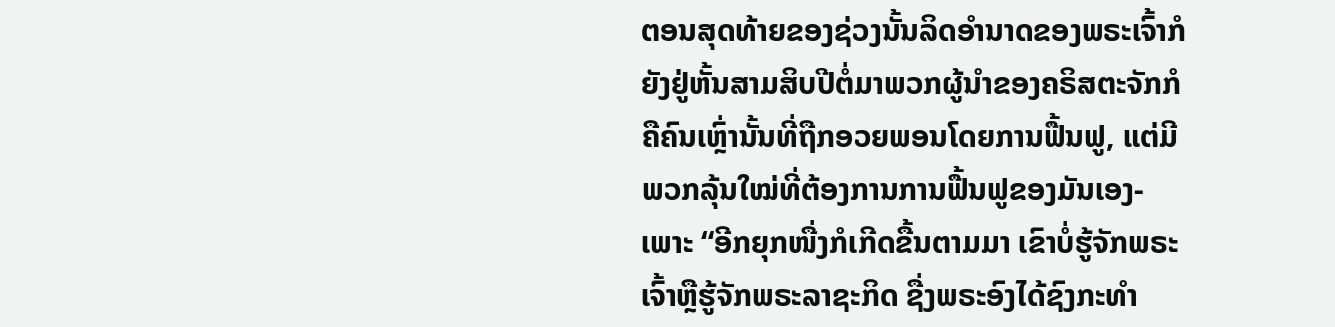ຕອນສຸດທ້າຍຂອງຊ່ວງນັ້ນລິດອໍານາດຂອງພຣະເຈົ້າກໍຍັງຢູ່ຫັ້ນສາມສິບປີຕໍ່ມາພວກຜູ້ນໍາຂອງຄຣິສຕະຈັກກໍຄືຄົນເຫຼົ່ານັ້ນທີ່ຖືກອວຍພອນໂດຍການຟື້ນຟູ, ແຕ່ມີພວກລຸ້ນໃໝ່ທີ່ຕ້ອງການການຟື້ນຟູຂອງມັນເອງ-ເພາະ “ອີກຍຸກໜື່ງກໍເກີດຂື້ນຕາມມາ ເຂົາບໍ່ຮູ້ຈັກພຣະເຈົ້າຫຼືຮູ້ຈັກພຣະລາຊະກິດ ຊື່ງພຣະອົງໄດ້ຊົງກະທໍາ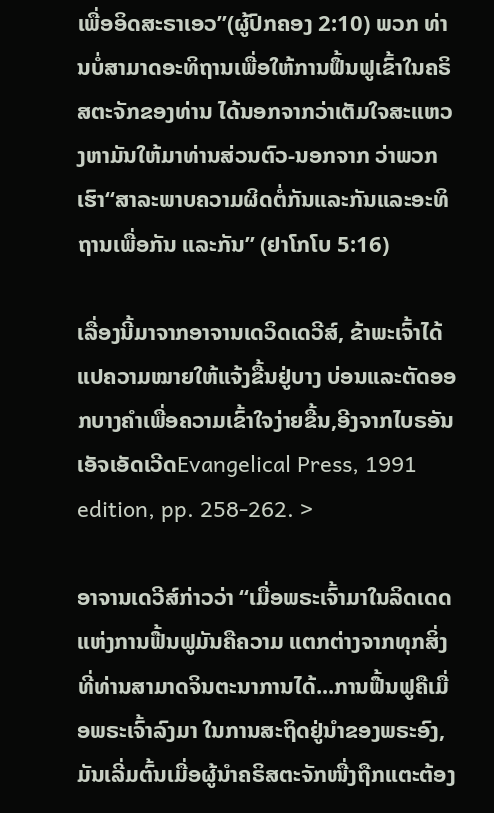ເພື່ອອິດສະຣາເອວ”(ຜູ້ປົກຄອງ 2:10) ພວກ ທ່ານບໍ່ສາມາດອະທິຖານເພື່ອໃຫ້ການຟຶ້ນຟູເຂົ້າໃນຄຣິສຕະຈັກຂອງທ່ານ ໄດ້ນອກຈາກວ່າເຕັມໃຈສະແຫວງຫາມັນໃຫ້ມາທ່ານສ່ວນຕົວ-ນອກຈາກ ວ່າພວກເຮົາ“ສາລະພາບຄວາມຜິດຕໍ່ກັນແລະກັນແລະອະທິຖານເພື່ອກັນ ແລະກັນ” (ຢາໂກໂບ 5:16)

ເລື່ອງນີ້ມາຈາກອາຈານເດວິດເດວີສ໌, ຂ້າພະເຈົ້າໄດ້ແປຄວາມໝາຍໃຫ້ແຈ້ງຂື້ນຢູ່ບາງ ບ່ອນແລະຕັດອອກບາງຄໍາເພື່ອຄວາມເຂົ້າໃຈງ່າຍຂື້ນ,ອີງຈາກໄບຣອັນເອັຈເອັດເວີດEvangelical Press, 1991 edition, pp. 258-262. >

ອາຈານເດວີສ໌ກ່າວວ່າ “ເມື່ອພຣະເຈົ້າມາໃນລິດເດດແຫ່ງການຟື້ນຟູມັນຄືຄວາມ ແຕກຕ່າງຈາກທຸກສິ່ງທີ່ທ່ານສາມາດຈິນຕະນາການໄດ້...ການຟື້ນຟູຄືເມື່ອພຣະເຈົ້າລົງມາ ໃນການສະຖິດຢູ່ນໍາຂອງພຣະອົງ, ມັນເລີ່ມຕົ້ນເມື່ອຜູ້ນໍາຄຣິສຕະຈັກໜື່ງຖືກແຕະຕ້ອງ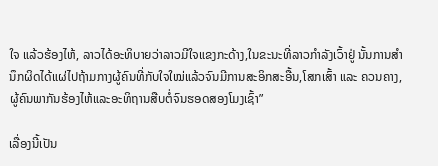ໃຈ ແລ້ວຮ້ອງໄຫ້, ລາວໄດ້ອະທິບາຍວ່າລາວມີໃຈແຂງກະດ້າງ,ໃນຂະນະທີ່ລາວກໍາລັງເວົ້າຢູ່ ນັ້ນການສໍານຶກຜິດໄດ້ແຜ່ໄປຖ້າມກາງຜູ້ຄົນທີ່ກັບໃຈໃໝ່ແລ້ວຈົນມີການສະອິກສະອື້ນ,ໂສກເສົ້າ ແລະ ຄວນຄາງ, ຜູ້ຄົນພາກັນຮ້ອງໄຫ້ແລະອະທິຖານສືບຕໍ່ຈົນຮອດສອງໂມງເຊົ້າ”

ເລື່ອງນີ້ເປັນ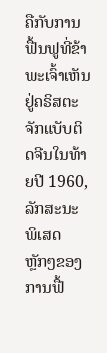ຄືກັບການຟື້ນຟູທີ່ຂ້າພະເຈົ້າເຫັນຢູ່ຄຣິສຕະຈັກແບັບຕິດຈີນໃນທ້າຍປີ 1960, ລັກສະນະພິເສດຫຼັກໆຂອງການຟື້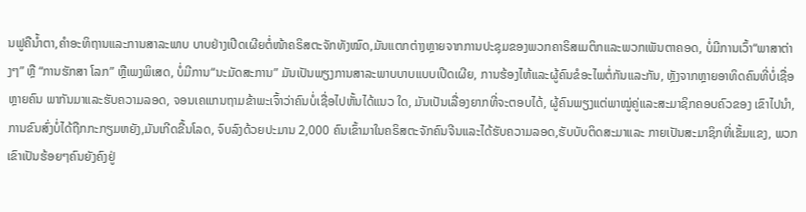ນຟູຄືນໍ້າຕາ,ຄໍາອະທິຖານແລະການສາລະພາບ ບາບຢ່າງເປີດເຜີຍຕໍ່ໜ້າຄຣິສຕະຈັກທັງໝົດ,ມັນແຕກຕ່າງຫຼາຍຈາກການປະຊຸມຂອງພວກຄາຣິສເມຕິກແລະພວກເພັນຕາຄອດ, ບໍ່ມີການເວົ້າ“ພາສາຕ່າງໆ” ຫຼື “ການຮັກສາ ໂລກ” ຫຼືເພງພິເສດ, ບໍ່ມີການ“ນະມັດສະການ” ມັນເປັນພຽງການສາລະພາບບາບແບບເປີດເຜີຍ, ການຮ້ອງໄຫ້ແລະຜູ້ຄົນຂໍອະໄພຕໍ່ກັນແລະກັນ, ຫຼັງຈາກຫຼາຍອາທິດຄົນທີ່ບໍ່ເຊື່ອຫຼາຍຄົນ ພາກັນມາແລະຮັບຄວາມລອດ, ຈອນເຄແກນຖາມຂ້າພະເຈົ້າວ່າຄົນບໍ່ເຊື່ອໄປຫັ້ນໄດ້ແນວ ໃດ, ມັນເປັນເລື່ອງຍາກທີ່ຈະຕອບໄດ້, ຜູ້ຄົນພຽງແຕ່ພາໝູ່ຄູ່ແລະສະມາຊິກຄອບຄົວຂອງ ເຂົາໄປນໍາ, ການຂົນສົ່ງບໍ່ໄດ້ຖືກກະກຽມຫຍັງ,ມັນເກີດຂື້ນໂລດ, ຈົບລົງດ້ວຍປະມານ 2,000 ຄົນເຂົ້າມາໃນຄຣິສຕະຈັກຄົນຈີນແລະໄດ້ຮັບຄວາມລອດ,ຮັບບັບຕິດສະມາແລະ ກາຍເປັນສະມາຊິກທີ່ເຂັ້ມແຂງ, ພວກເຂົາເປັນຮ້ອຍໆຄົນຍັງຄົງຢູ່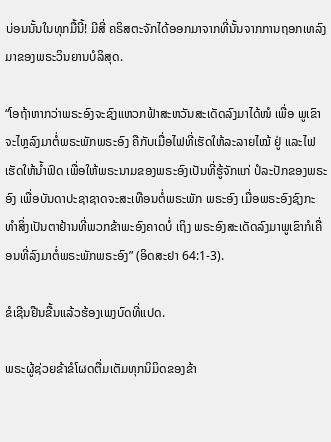ບ່ອນນັ້ນໃນທຸກມື້ນີ້! ມີສີ່ ຄຣິສຕະຈັກໄດ້ອອກມາຈາກທີ່ນັ້ນຈາກການຖອກເທລົງມາຂອງພຣະວິນຍານບໍລິສຸດ.

“ໂອຖ້າຫາກວ່າພຣະອົງຈະຊົງແຫວກຟ້າສະຫວັນສະເດັດລົງມາໄດ້ໜໍ ເພື່ອ ພູເຂົາຈະໄຫຼລົງມາຕໍ່ພຣະພັກພຣະອົງ ຄືກັບເມື່ອໄຟທີ່ເຮັດໃຫ້ລະລາຍໄໝ້ ຢູ່ ແລະໄຟເຮັດໃຫ້ນໍ້າຟົດ ເພື່ອໃຫ້ພຣະນາມຂອງພຣະອົງເປັນທີ່ຮູ້ຈັກແກ່ ປໍລະປັກຂອງພຣະອົງ ເພື່ອບັນດາປະຊາຊາດຈະສະເທືອນຕໍ່ພຣະພັກ ພຣະອົງ ເມື່ອພຣະອົງຊົງກະທໍາສິ່ງເປັນຕາຢ້ານທີ່ພວກຂ້າພະອົງຄາດບໍ່ ເຖິງ ພຣະອົງສະເດັດລົງມາພູເຂົາກໍເຄື່ອນທີ່ລົງມາຕໍ່ພຣະພັກພຣະອົງ” (ອິດສະຢາ 64:1-3).

ຂໍເຊີນຢືນຂື້ນແລ້ວຮ້ອງເພງບົດທີ່ແປດ.

ພຣະຜູ້ຊ່ວຍຂ້າຂໍໂຜດຕື່ມເຕັມທຸກນິມິດຂອງຂ້າ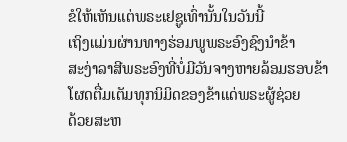ຂໍໃຫ້ເຫັນແຕ່ພຣະເຢຊູເທົ່ານັ້ນໃນວັນນີ້
ເຖິງແມ່ນຜ່ານທາງຮ່ອມພູພຣະອົງຊົງນໍາຂ້າ
ສະງ່າລາສີພຣະອົງທີ່ບໍ່ມີວັນຈາງຫາຍລ້ອມຮອບຂ້າ
ໂຜດຕື່ມເຕັມທຸກນິມິດຂອງຂ້າແດ່ພຣະຜູ້ຊ່ວຍ
ດ້ວຍສະຫ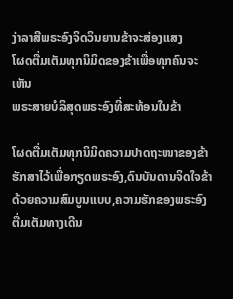ງ່າລາສີພຣະອົງຈິດວິນຍານຂ້າຈະສ່ອງແສງ
ໂຜດຕື່ມເຕັມທຸກນິມິດຂອງຂ້າເພື່ອທຸກຄົນຈະເຫັນ
ພຣະສາຍບໍລິສຸດພຣະອົງທີ່ສະທ້ອນໃນຂ້າ

ໂຜດຕື່ມເຕັມທຸກນິມິດຄວາມປາດຖະໜາຂອງຂ້າ
ຮັກສາໄວ້ເພື່ອກຽດພຣະອົງ,ດົນບັນດານຈິດໃຈຂ້າ
ດ້ວຍຄວາມສົມບູນແບບ,ຄວາມຮັກຂອງພຣະອົງ
ຕື່ມເຕັມທາງເດີນ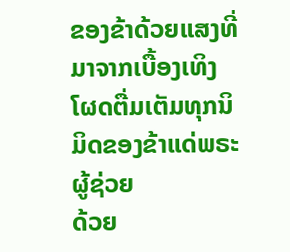ຂອງຂ້າດ້ວຍແສງທີ່ມາຈາກເບື້ອງເທິງ
ໂຜດຕື່ມເຕັມທຸກນິມິດຂອງຂ້າແດ່ພຣະຜູ້ຊ່ວຍ
ດ້ວຍ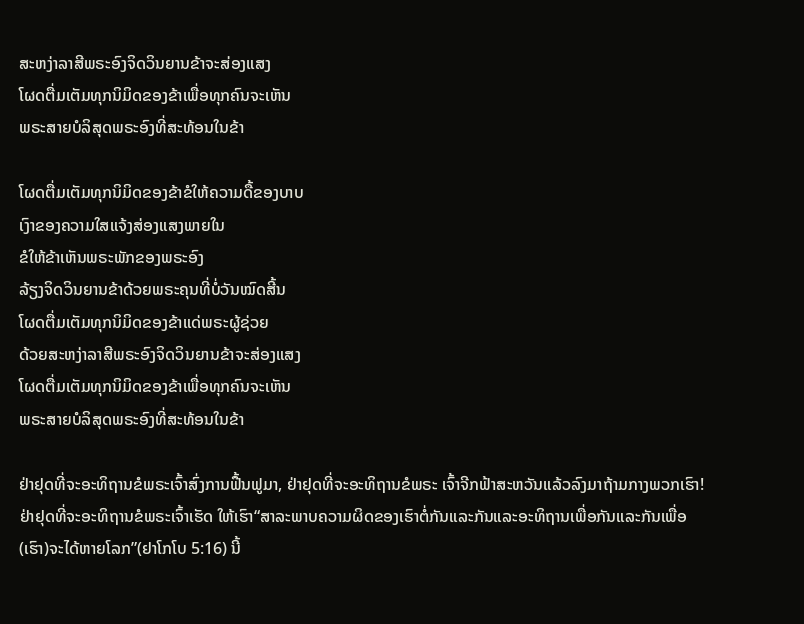ສະຫງ່າລາສີພຣະອົງຈິດວິນຍານຂ້າຈະສ່ອງແສງ
ໂຜດຕື່ມເຕັມທຸກນິມິດຂອງຂ້າເພື່ອທຸກຄົນຈະເຫັນ
ພຣະສາຍບໍລິສຸດພຣະອົງທີ່ສະທ້ອນໃນຂ້າ

ໂຜດຕື່ມເຕັມທຸກນິມິດຂອງຂ້າຂໍໃຫ້ຄວາມດື້ຂອງບາບ
ເງົາຂອງຄວາມໃສແຈ້ງສ່ອງແສງພາຍໃນ
ຂໍໃຫ້ຂ້າເຫັນພຣະພັກຂອງພຣະອົງ
ລ້ຽງຈິດວິນຍານຂ້າດ້ວຍພຣະຄຸນທີ່ບໍ່ວັນໝົດສີ້ນ
ໂຜດຕື່ມເຕັມທຸກນິມິດຂອງຂ້າແດ່ພຣະຜູ້ຊ່ວຍ
ດ້ວຍສະຫງ່າລາສີພຣະອົງຈິດວິນຍານຂ້າຈະສ່ອງແສງ
ໂຜດຕື່ມເຕັມທຸກນິມິດຂອງຂ້າເພື່ອທຸກຄົນຈະເຫັນ
ພຣະສາຍບໍລິສຸດພຣະອົງທີ່ສະທ້ອນໃນຂ້າ

ຢ່າຢຸດທີ່ຈະອະທິຖານຂໍພຣະເຈົ້າສົ່ງການຟື້ນຟູມາ, ຢ່າຢຸດທີ່ຈະອະທິຖານຂໍພຣະ ເຈົ້າຈີກຟ້າສະຫວັນແລ້ວລົງມາຖ້າມກາງພວກເຮົາ! ຢ່າຢຸດທີ່ຈະອະທິຖານຂໍພຣະເຈົ້າເຮັດ ໃຫ້ເຮົາ“ສາລະພາບຄວາມຜິດຂອງເຮົາຕໍ່ກັນແລະກັນແລະອະທິຖານເພື່ອກັນແລະກັນເພື່ອ (ເຮົາ)ຈະໄດ້ຫາຍໂລກ”(ຢາໂກໂບ 5:16) ນີ້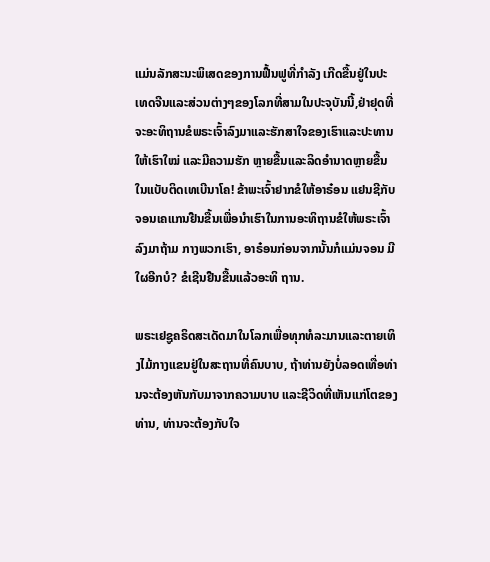ແມ່ນລັກສະນະພິເສດຂອງການຟື້ນຟູທີ່ກໍາລັງ ເກີດຂື້ນຢູ່ໃນປະເທດຈີນແລະສ່ວນຕ່າງໆຂອງໂລກທີ່ສາມໃນປະຈຸບັນນີ້,ຢ່າຢຸດທີ່ຈະອະທິຖານຂໍພຣະເຈົ້າລົງມາແລະຮັກສາໃຈຂອງເຮົາແລະປະທານໃຫ້ເຮົາໃໝ່ ແລະມີຄວາມຮັກ ຫຼາຍຂື້ນແລະລິດອໍານາດຫຼາຍຂື້ນໃນແບັບຕິດເທເບີນາໂຄ! ຂ້າພະເຈົ້າຢາກຂໍໃຫ້ອາຣ໋ອນ ແຢນຊີກັບຈອນເຄແກນຢືນຂື້ນເພື່ອນໍາເຮົາໃນການອະທິຖານຂໍໃຫ້ພຣະເຈົ້າລົງມາຖ້າມ ກາງພວກເຮົາ, ອາຣ໋ອນກ່ອນຈາກນັ້ນກໍແມ່ນຈອນ ມີໃຜອີກບໍ? ຂໍເຊີນຢືນຂື້ນແລ້ວອະທິ ຖານ.

ພຣະເຢຊູຄຣິດສະເດັດມາໃນໂລກເພື່ອທຸກທໍລະມານແລະຕາຍເທິງໄມ້ກາງແຂນຢູ່ໃນສະຖານທີ່ຄົນບາບ, ຖ້າທ່ານຍັງບໍ່ລອດເທື່ອທ່ານຈະຕ້ອງຫັນກັບມາຈາກຄວາມບາບ ແລະຊີວິດທີ່ເຫັນແກ່ໂຕຂອງທ່ານ, ທ່ານຈະຕ້ອງກັບໃຈ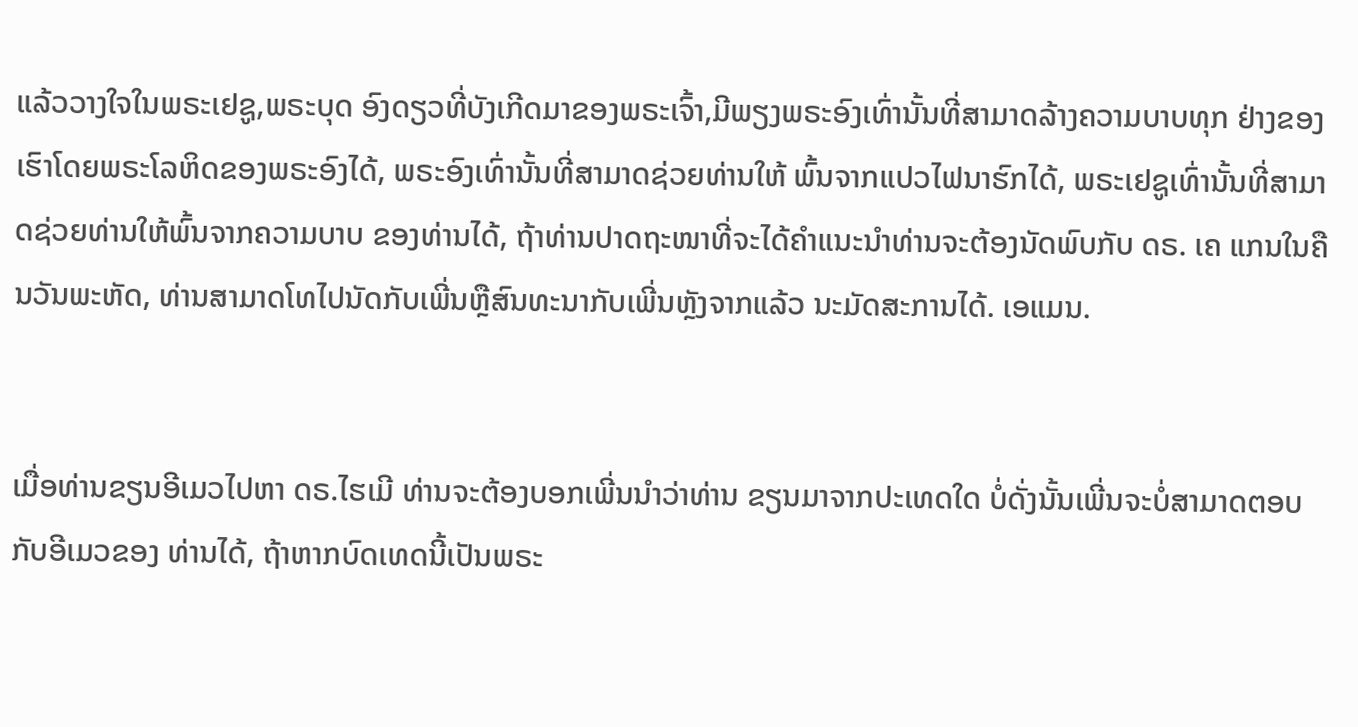ແລ້ວວາງໃຈໃນພຣະເຢຊູ,ພຣະບຸດ ອົງດຽວທີ່ບັງເກີດມາຂອງພຣະເຈົ້າ,ມີພຽງພຣະອົງເທົ່ານັ້ນທີ່ສາມາດລ້າງຄວາມບາບທຸກ ຢ່າງຂອງເຮົາໂດຍພຣະໂລຫິດຂອງພຣະອົງໄດ້, ພຣະອົງເທົ່ານັ້ນທີ່ສາມາດຊ່ວຍທ່ານໃຫ້ ພົ້ນຈາກແປວໄຟນາຮົກໄດ້, ພຣະເຢຊູເທົ່ານັ້ນທີ່ສາມາດຊ່ວຍທ່ານໃຫ້ພົ້ນຈາກຄວາມບາບ ຂອງທ່ານໄດ້, ຖ້າທ່ານປາດຖະໜາທີ່ຈະໄດ້ຄໍາແນະນໍາທ່ານຈະຕ້ອງນັດພົບກັບ ດຣ. ເຄ ແກນໃນຄືນວັນພະຫັດ, ທ່ານສາມາດໂທໄປນັດກັບເພີ່ນຫຼືສົນທະນາກັບເພີ່ນຫຼັງຈາກແລ້ວ ນະມັດສະການໄດ້. ເອແມນ.


ເມື່ອທ່ານຂຽນອີເມວໄປຫາ ດຣ.ໄຮເມີ ທ່ານຈະຕ້ອງບອກເພີ່ນນໍາວ່າທ່ານ ຂຽນມາຈາກປະເທດໃດ ບໍ່ດັ່ງນັ້ນເພີ່ນຈະບໍ່ສາມາດຕອບກັບອີເມວຂອງ ທ່ານໄດ້, ຖ້າຫາກບົດເທດນີ້ເປັນພຣະ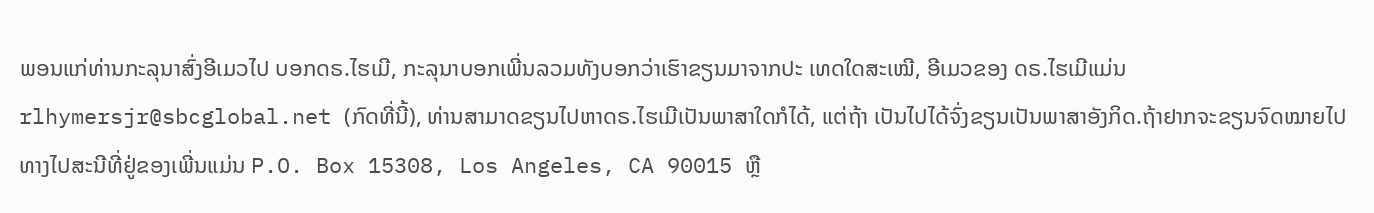ພອນແກ່ທ່ານກະລຸນາສົ່ງອີເມວໄປ ບອກດຣ.ໄຮເມີ, ກະລຸນາບອກເພີ່ນລວມທັງບອກວ່າເຮົາຂຽນມາຈາກປະ ເທດໃດສະເໝີ, ອີເມວຂອງ ດຣ.ໄຮເມີແມ່ນ rlhymersjr@sbcglobal.net (ກົດທີ່ນີ້), ທ່ານສາມາດຂຽນໄປຫາດຣ.ໄຮເມີເປັນພາສາໃດກໍໄດ້, ແຕ່ຖ້າ ເປັນໄປໄດ້ຈົ່ງຂຽນເປັນພາສາອັງກິດ.ຖ້າຢາກຈະຂຽນຈົດໝາຍໄປທາງໄປສະນີທີ່ຢູ່ຂອງເພີ່ນແມ່ນ P.O. Box 15308, Los Angeles, CA 90015 ຫຼື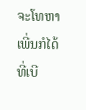ຈະໂທຫາເພີ່ນກໍໄດ້ທີ່ເບີ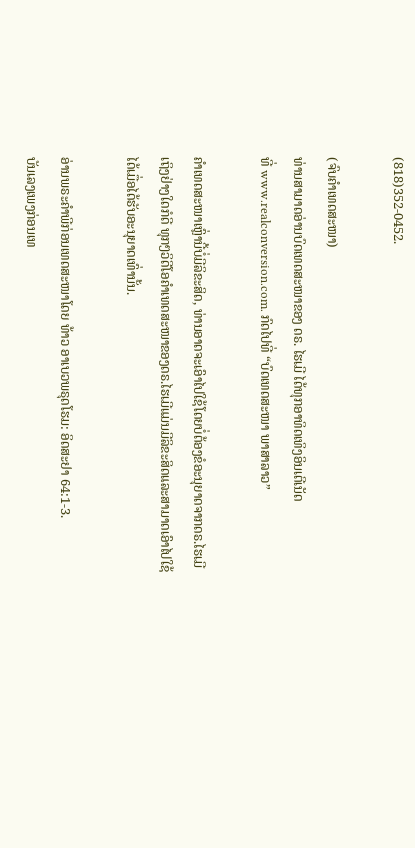(818)352-0452.

(ຈົບຄຳເທດສະໜາ)
ທ່ານສາມາດອ່ານບົດເທດສະໜາຂອງ ດຣ. ໄຮເມີ ໄດ້ທຸກອາທິດເທິງອິນເຕີເນັດ
ທີ່ www.realconversion.com. ກົດໄປທີ່ “ບົດເທດສະໜາ ພາສາລາວ”

ຄໍາເທດສະໜາເຫຼົ່ານີ້ບໍ່ມີລິຂະສິດ, ທ່ານອາດຈະເອົາໄປໃຊ້ໂດຍບໍ່ຕ້ອງຂໍອະນຸຍາດຈາກດຣ.ໄຮເມີ
ເຖິງຢ່າງໃດກໍດີ ທຸກໆວິດີໂອຄໍາເທດສະໜາຂອງດຣ.ໄຮເມີແມ່ນມີລິຂະສິດແລະສາມາດເອົາໄປໃຊ້
ໄດ້ເມື່ອໄດ້ຮັບອະນຸຍາດເທົ່ານັ້ນ.

ອ່ານພຣະຄໍາພີກ່ອນເທດສະໜາໂດຍ ທ້າວ ອາເບວພຣຸດໂຮມ: ອິດສະຢາ 64:1-3.
ບັນເລງເພງກ່ອນເທ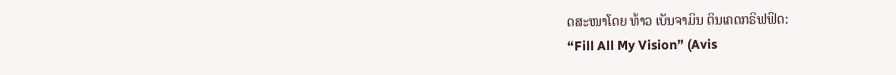ດສະໜາໂດຍ ທ້າວ ເບັນຈາມິນ ຕິນເຄດກຣິຟຟິດ:
“Fill All My Vision” (Avis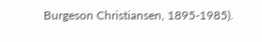Burgeson Christiansen, 1895-1985).